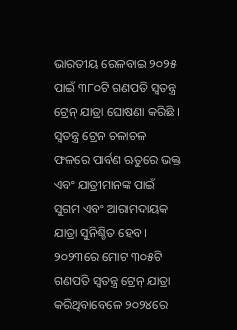ଭାରତୀୟ ରେଳବାଇ ୨୦୨୫ ପାଇଁ ୩୮୦ଟି ଗଣପତି ସ୍ୱତନ୍ତ୍ର ଟ୍ରେନ୍ ଯାତ୍ରା ଘୋଷଣା କରିଛି । ସ୍ୱତନ୍ତ୍ର ଟ୍ରେନ ଚଳାଚଳ ଫଳରେ ପାର୍ବଣ ଋତୁରେ ଭକ୍ତ ଏବଂ ଯାତ୍ରୀମାନଙ୍କ ପାଇଁ ସୁଗମ ଏବଂ ଆରାମଦାୟକ ଯାତ୍ରା ସୁନିଶ୍ଚିତ ହେବ। ୨୦୨୩ରେ ମୋଟ ୩୦୫ଟି ଗଣପତି ସ୍ୱତନ୍ତ୍ର ଟ୍ରେନ୍ ଯାତ୍ରା କରିଥିବାବେଳେ ୨୦୨୪ରେ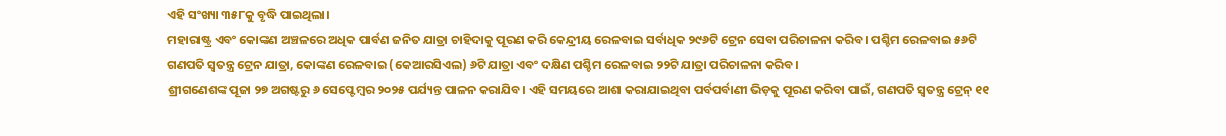ଏହି ସଂଖ୍ୟା ୩୫୮କୁ ବୃଦ୍ଧି ପାଇଥିଲା।
ମହାରାଷ୍ଟ୍ର ଏବଂ କୋଙ୍କଣ ଅଞ୍ଚଳରେ ଅଧିକ ପାର୍ବଣ ଜନିତ ଯାତ୍ରା ଚାହିଦାକୁ ପୂରଣ କରି କେନ୍ଦ୍ରୀୟ ରେଳବାଇ ସର୍ବାଧିକ ୨୯୬ଟି ଟ୍ରେନ ସେବା ପରିଚାଳନା କରିବ। ପଶ୍ଚିମ ରେଳବାଇ ୫୬ଟି ଗଣପତି ସ୍ୱତନ୍ତ୍ର ଟ୍ରେନ ଯାତ୍ରା, କୋଙ୍କଣ ରେଳବାଇ (କେଆରସିଏଲ) ୬ଟି ଯାତ୍ରା ଏବଂ ଦକ୍ଷିଣ ପଶ୍ଚିମ ରେଳବାଇ ୨୨ଟି ଯାତ୍ରା ପରିଚାଳନା କରିବ।
ଶ୍ରୀଗଣେଶଙ୍କ ପୂଜା ୨୭ ଅଗଷ୍ଟରୁ ୬ ସେପ୍ଟେମ୍ବର ୨୦୨୫ ପର୍ଯ୍ୟନ୍ତ ପାଳନ କରାଯିବ। ଏହି ସମୟରେ ଆଶା କରାଯାଇଥିବା ପର୍ବପର୍ବାଣୀ ଭିଡ଼କୁ ପୂରଣ କରିବା ପାଇଁ, ଗଣପତି ସ୍ୱତନ୍ତ୍ର ଟ୍ରେନ୍ ୧୧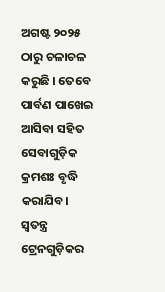ଅଗଷ୍ଟ ୨୦୨୫ ଠାରୁ ଚଳାଚଳ କରୁଛି । ତେବେ ପାର୍ବଣ ପାଖେଇ ଆସିବା ସହିତ ସେବାଗୁଡ଼ିକ କ୍ରମଶଃ ବୃଦ୍ଧି କରାଯିବ।
ସ୍ୱତନ୍ତ୍ର ଟ୍ରେନଗୁଡ଼ିକର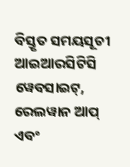ବିସ୍ତୃତ ସମୟସୂଚୀ ଆଇଆରସିଟିସି ୱେବସାଇଟ୍, ରେଲୱାନ ଆପ୍ ଏବଂ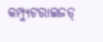କମ୍ପ୍ୟୁଟରାଇଜଡ୍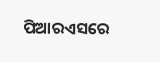ପିଆରଏସରେ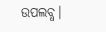ଉପଲବ୍ଧ।